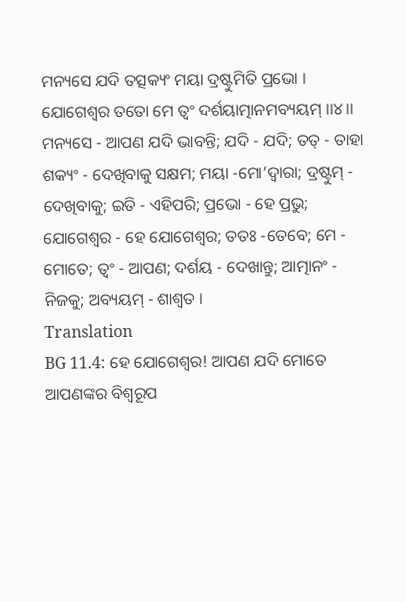ମନ୍ୟସେ ଯଦି ତତ୍ସକ୍ୟଂ ମୟା ଦ୍ରଷ୍ଟୁମିତି ପ୍ରଭୋ ।
ଯୋଗେଶ୍ୱର ତତୋ ମେ ତ୍ୱଂ ଦର୍ଶୟାତ୍ମାନମବ୍ୟୟମ୍ ।।୪।।
ମନ୍ୟସେ - ଆପଣ ଯଦି ଭାବନ୍ତି; ଯଦି - ଯଦି; ତତ୍ - ତାହା ଶକ୍ୟଂ - ଦେଖିବାକୁ ସକ୍ଷମ; ମୟା -ମୋ’ଦ୍ୱାରା; ଦ୍ରଷ୍ଟୁମ୍ - ଦେଖିବାକୁ; ଇତି - ଏହିପରି; ପ୍ରଭୋ - ହେ ପ୍ରଭୁ; ଯୋଗେଶ୍ୱର - ହେ ଯୋଗେଶ୍ୱର; ତତଃ -ତେବେ; ମେ - ମୋତେ; ତ୍ୱଂ - ଆପଣ; ଦର୍ଶୟ - ଦେଖାନ୍ତୁ; ଆତ୍ମାନଂ - ନିଜକୁ; ଅବ୍ୟୟମ୍ - ଶାଶ୍ୱତ ।
Translation
BG 11.4: ହେ ଯୋଗେଶ୍ୱର! ଆପଣ ଯଦି ମୋତେ ଆପଣଙ୍କର ବିଶ୍ୱରୂପ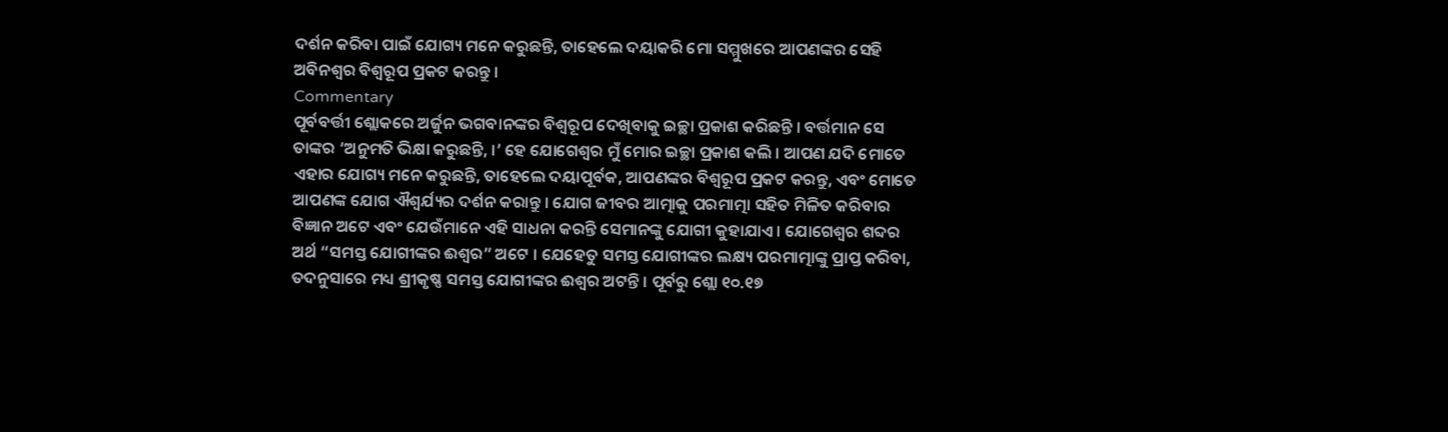ଦର୍ଶନ କରିବା ପାଇଁ ଯୋଗ୍ୟ ମନେ କରୁଛନ୍ତି, ତାହେଲେ ଦୟାକରି ମୋ ସମ୍ମୁଖରେ ଆପଣଙ୍କର ସେହି ଅବିନଶ୍ୱର ବିଶ୍ୱରୂପ ପ୍ରକଟ କରନ୍ତୁ ।
Commentary
ପୂର୍ବବର୍ତ୍ତୀ ଶ୍ଲୋକରେ ଅର୍ଜୁନ ଭଗବାନଙ୍କର ବିଶ୍ୱରୂପ ଦେଖିବାକୁ ଇଚ୍ଛା ପ୍ରକାଶ କରିଛନ୍ତି । ବର୍ତ୍ତମାନ ସେ ତାଙ୍କର ‘ଅନୁମତି ଭିକ୍ଷା କରୁଛନ୍ତି, ।’ ହେ ଯୋଗେଶ୍ୱର ମୁଁ ମୋର ଇଚ୍ଛା ପ୍ରକାଶ କଲି । ଆପଣ ଯଦି ମୋତେ ଏହାର ଯୋଗ୍ୟ ମନେ କରୁଛନ୍ତି, ତାହେଲେ ଦୟାପୂର୍ବକ, ଆପଣଙ୍କର ବିଶ୍ୱରୂପ ପ୍ରକଟ କରନ୍ତୁ, ଏବଂ ମୋତେ ଆପଣଙ୍କ ଯୋଗ ଐଶ୍ୱର୍ଯ୍ୟର ଦର୍ଶନ କରାନ୍ତୁ । ଯୋଗ ଜୀବର ଆତ୍ମାକୁ ପରମାତ୍ମା ସହିତ ମିଳିତ କରିବାର ବିଜ୍ଞାନ ଅଟେ ଏବଂ ଯେଉଁମାନେ ଏହି ସାଧନା କରନ୍ତି ସେମାନଙ୍କୁ ଯୋଗୀ କୁହାଯାଏ । ଯୋଗେଶ୍ୱର ଶବ୍ଦର ଅର୍ଥ “ସମସ୍ତ ଯୋଗୀଙ୍କର ଈଶ୍ୱର” ଅଟେ । ଯେହେତୁ ସମସ୍ତ ଯୋଗୀଙ୍କର ଲକ୍ଷ୍ୟ ପରମାତ୍ମାଙ୍କୁ ପ୍ରାପ୍ତ କରିବା, ତଦନୁସାରେ ମଧ୍ୟ ଶ୍ରୀକୃଷ୍ଣ ସମସ୍ତ ଯୋଗୀଙ୍କର ଈଶ୍ୱର ଅଟନ୍ତି । ପୂର୍ବରୁ ଶ୍ଲୋ ୧୦.୧୭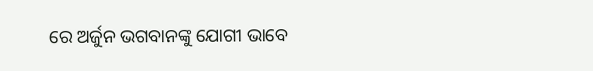ରେ ଅର୍ଜୁନ ଭଗବାନଙ୍କୁ ଯୋଗୀ ଭାବେ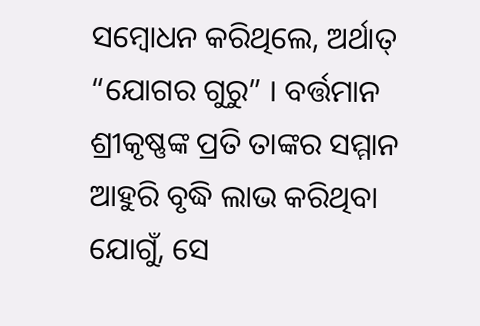ସମ୍ବୋଧନ କରିଥିଲେ, ଅର୍ଥାତ୍ “ଯୋଗର ଗୁରୁ” । ବର୍ତ୍ତମାନ ଶ୍ରୀକୃଷ୍ଣଙ୍କ ପ୍ରତି ତାଙ୍କର ସମ୍ମାନ ଆହୁରି ବୃଦ୍ଧି ଲାଭ କରିଥିବା ଯୋଗୁଁ, ସେ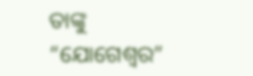ତାଙ୍କୁ “ଯୋଗେଶ୍ୱର”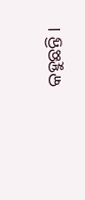କହୁଛନ୍ତି ।